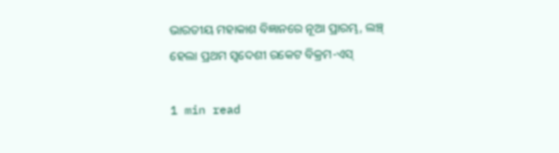ଭାରତୀୟ ମହାକାଶ ବିଜ୍ଞାନରେ ନୂଆ ପ୍ରାରମ୍ଭ, ଲଞ୍ଚ୍‌ ହେଲା ପ୍ରଥମ ସ୍ୱଦେଶୀ ରକେଟ ବିକ୍ରମ-ଏସ୍

1 min read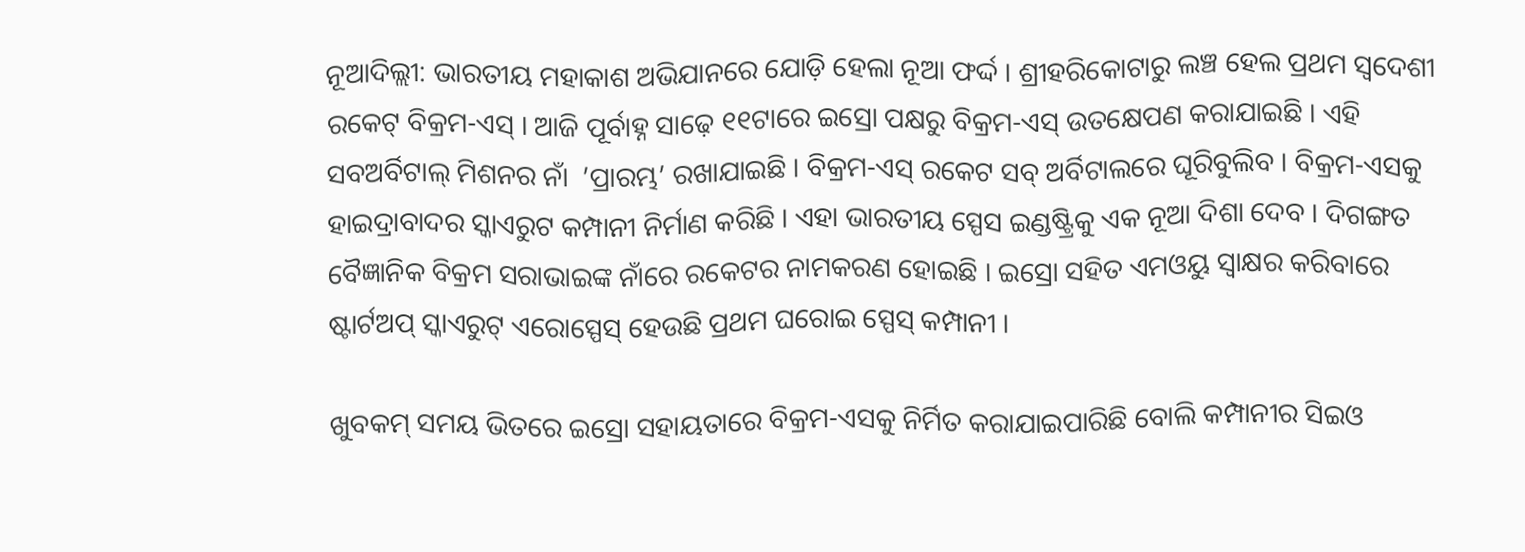ନୂଆଦିଲ୍ଲୀ: ଭାରତୀୟ ମହାକାଶ ଅଭିଯାନରେ ଯୋଡ଼ି ହେଲା ନୂଆ ଫର୍ଦ୍ଦ । ଶ୍ରୀହରିକୋଟାରୁ ଲଞ୍ଚ ହେଲ ପ୍ରଥମ ସ୍ୱଦେଶୀ ରକେଟ୍ ବିକ୍ରମ-ଏସ୍ । ଆଜି ପୂର୍ବାହ୍ନ ସାଢ଼େ ୧୧ଟାରେ ଇସ୍ରୋ ପକ୍ଷରୁ ବିକ୍ରମ-ଏସ୍ ଉତକ୍ଷେପଣ କରାଯାଇଛି । ଏହି ସବଅର୍ବିଟାଲ୍ ମିଶନର ନାଁ  ’ପ୍ରାରମ୍ଭ’ ରଖାଯାଇଛି । ବିକ୍ରମ-ଏସ୍ ରକେଟ ସବ୍‌ ଅର୍ବିଟାଲରେ ଘୂରିବୁଲିବ । ବିକ୍ରମ-ଏସକୁ ହାଇଦ୍ରାବାଦର ସ୍କାଏରୁଟ କମ୍ପାନୀ ନିର୍ମାଣ କରିଛି । ଏହା ଭାରତୀୟ ସ୍ପେସ ଇଣ୍ଡଷ୍ଟ୍ରିକୁ ଏକ ନୂଆ ଦିଶା ଦେବ । ଦିଗଙ୍ଗତ ବୈଜ୍ଞାନିକ ବିକ୍ରମ ସରାଭାଇଙ୍କ ନାଁରେ ରକେଟର ନାମକରଣ ହୋଇଛି । ଇସ୍ରୋ ସହିତ ଏମଓୟୁ ସ୍ୱାକ୍ଷର କରିବାରେ ଷ୍ଟାର୍ଟଅପ୍ ସ୍କାଏରୁଟ୍ ଏରୋସ୍ପେସ୍ ହେଉଛି ପ୍ରଥମ ଘରୋଇ ସ୍ପେସ୍ କମ୍ପାନୀ ।

ଖୁବକମ୍ ସମୟ ଭିତରେ ଇସ୍ରୋ ସହାୟତାରେ ବିକ୍ରମ-ଏସକୁ ନିର୍ମିତ କରାଯାଇପାରିଛି ବୋଲି କମ୍ପାନୀର ସିଇଓ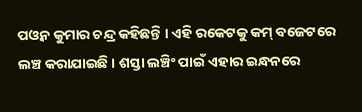ପଓ୍ୱନ କୁମାର ଚନ୍ଦ୍ର କହିଛନ୍ତି । ଏହି ରକେଟକୁ କମ୍ ବଜେଟରେ ଲଞ୍ଚ କରାଯାଇଛି । ଶସ୍ତା ଲଞ୍ଚିଂ ପାଇଁ ଏହାର ଇନ୍ଧନରେ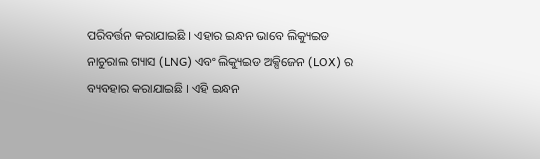ପରିବର୍ତ୍ତନ କରାଯାଇଛି । ଏହାର ଇନ୍ଧନ ଭାବେ ଲିକ୍ୟୁଇଡ ନାଚୁରାଲ ଗ୍ୟାସ (LNG) ଏବଂ ଲିକ୍ୟୁଇଡ ଅକ୍ସିଜେନ (LOX) ର ବ୍ୟବହାର କରାଯାଇଛି । ଏହି ଇନ୍ଧନ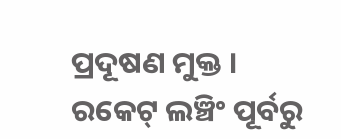ପ୍ରଦୂଷଣ ମୁକ୍ତ । ରକେଟ୍‌ ଲଞ୍ଚିଂ ପୂର୍ବରୁ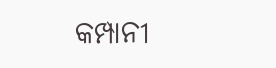କମ୍ପାନୀ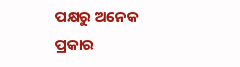ପକ୍ଷରୁ ଅନେକ ପ୍ରକାର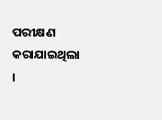ପରୀକ୍ଷଣ କରାଯାଇଥିଲା ।